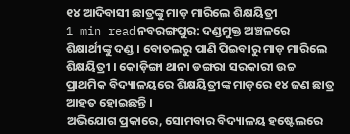୧୪ ଆଦିବାସୀ ଛାତ୍ରଙ୍କୁ ମାଡ଼ ମାରିଲେ ଶିକ୍ଷୟିତ୍ରୀ
1 min readନବରଙ୍ଗପୁର: ଦଣ୍ଡମୁକ୍ତ ଅଞ୍ଚଳରେ ଶିକ୍ଷାର୍ଥୀଙ୍କୁ ଦଣ୍ଡ । ବୋତଲରୁ ପାଣି ପିଇବାରୁ ମାଡ଼ ମାରିଲେ ଶିକ୍ଷୟିତ୍ରୀ । କୋଡ଼ିଙ୍ଗା ଥାନା ଡଙ୍ଗରା ସରକାରୀ ଉଚ୍ଚ ପ୍ରାଥମିକ ବିଦ୍ୟାଳୟରେ ଶିକ୍ଷୟିତ୍ରୀଙ୍କ ମାଡ଼ରେ ୧୪ ଜଣ ଛାତ୍ର ଆହତ ହୋଇଛନ୍ତି ।
ଅଭିଯୋଗ ପ୍ରକାରେ, ସୋମବାର ବିଦ୍ୟାଳୟ ହଷ୍ଟେଲରେ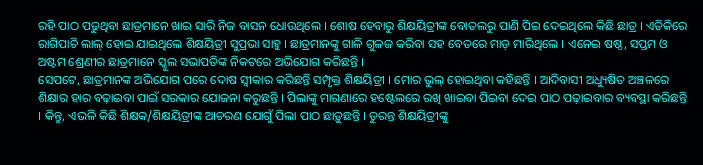ରହି ପାଠ ପଢୁଥିବା ଛାତ୍ରମାନେ ଖାଇ ସାରି ନିଜ ବାସନ ଧୋଉଥିଲେ । ଶୋଷ ହେବାରୁ ଶିକ୍ଷୟିତ୍ରୀଙ୍କ ବୋତଲରୁ ପାଣି ପିଇ ଦେଇଥିଲେ କିଛି ଛାତ୍ର । ଏତିକିରେ ରାଗିପାଚି ଲାଲ୍ ହୋଇ ଯାଇଥିଲେ ଶିକ୍ଷୟିତ୍ରୀ ସୁପ୍ରଭା ସାହୁ । ଛାତ୍ରମାନଙ୍କୁ ଗାଳି ଗୁଳଜ କରିବା ସହ ବେତରେ ମାଡ଼ ମାରିଥିଲେ । ଏନେଇ ଷଷ୍ଠ, ସପ୍ତମ ଓ ଅଷ୍ଟମ ଶ୍ରେଣୀର ଛାତ୍ରମାନେ ସ୍କୁଲ ସଭାପତିଙ୍କ ନିକଟରେ ଅଭିଯୋଗ କରିଛନ୍ତି ।
ସେପଟେ, ଛାତ୍ରମାନଙ୍କ ଅଭିଯୋଗ ପରେ ଦୋଷ ସ୍ୱୀକାର କରିଛନ୍ତି ସମ୍ପୃକ୍ତ ଶିକ୍ଷୟିତ୍ରୀ । ମୋର ଭୁଲ୍ ହୋଇଥିବା କହିଛନ୍ତି । ଆଦିବାସୀ ଅଧ୍ୟୁଷିତ ଅଞ୍ଚଳରେ ଶିକ୍ଷାର ହାର ବଢ଼ାଇବା ପାଇଁ ସରକାର ଯୋଜନା କରୁଛନ୍ତି । ପିଲାଙ୍କୁ ମାଗଣାରେ ହଷ୍ଟେଲରେ ରଖି ଖାଇବା ପିଇବା ଦେଇ ପାଠ ପଢ଼ାଇବାର ବ୍ୟବସ୍ଥା କରିଛନ୍ତି । କିନ୍ତୁ, ଏଭଳି କିଛି ଶିକ୍ଷକ/ଶିକ୍ଷୟିତ୍ରୀଙ୍କ ଆଚରଣ ଯୋଗୁଁ ପିଲା ପାଠ ଛାଡ଼ୁଛନ୍ତି । ତୁରନ୍ତ ଶିକ୍ଷୟିତ୍ରୀଙ୍କୁ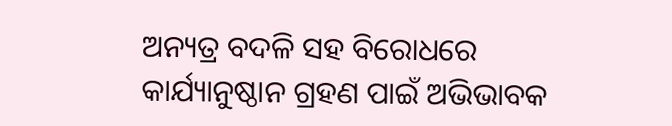ଅନ୍ୟତ୍ର ବଦଳି ସହ ବିରୋଧରେ କାର୍ଯ୍ୟାନୁଷ୍ଠାନ ଗ୍ରହଣ ପାଇଁ ଅଭିଭାବକ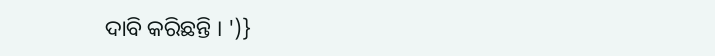ଦାବି କରିଛନ୍ତି । ')}